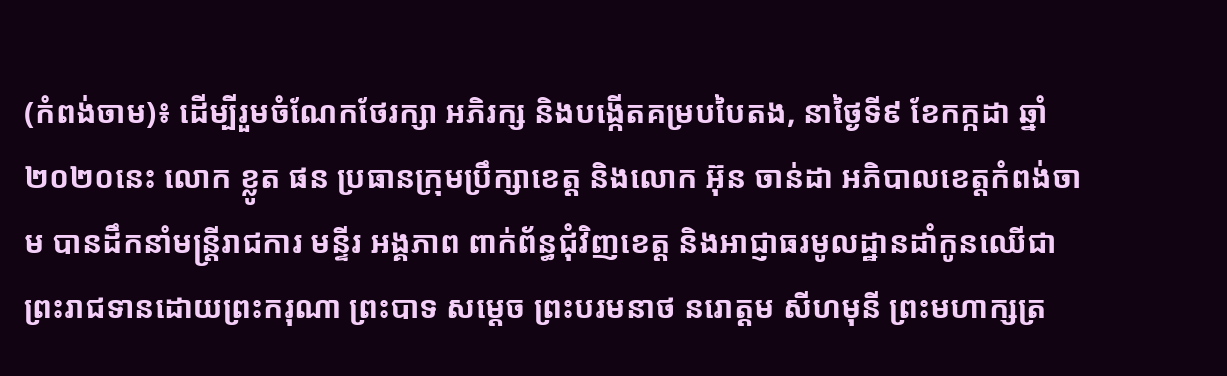(កំពង់ចាម)៖ ដើម្បីរួមចំណែកថែរក្សា អភិរក្ស និងបង្កើតគម្របបៃតង, នាថ្ងៃទី៩ ខែកក្កដា ឆ្នាំ២០២០នេះ លោក ខ្លូត ផន ប្រធានក្រុមប្រឹក្សាខេត្ត និងលោក អ៊ុន ចាន់ដា អភិបាលខេត្តកំពង់ចាម បានដឹកនាំមន្ត្រីរាជការ មន្ទីរ អង្គភាព ពាក់ព័ន្ធជុំវិញខេត្ត និងអាជ្ញាធរមូលដ្ឋានដាំកូនឈើជាព្រះរាជទានដោយព្រះករុណា ព្រះបាទ សម្តេច ព្រះបរមនាថ នរោត្ដម សីហមុនី ព្រះមហាក្សត្រ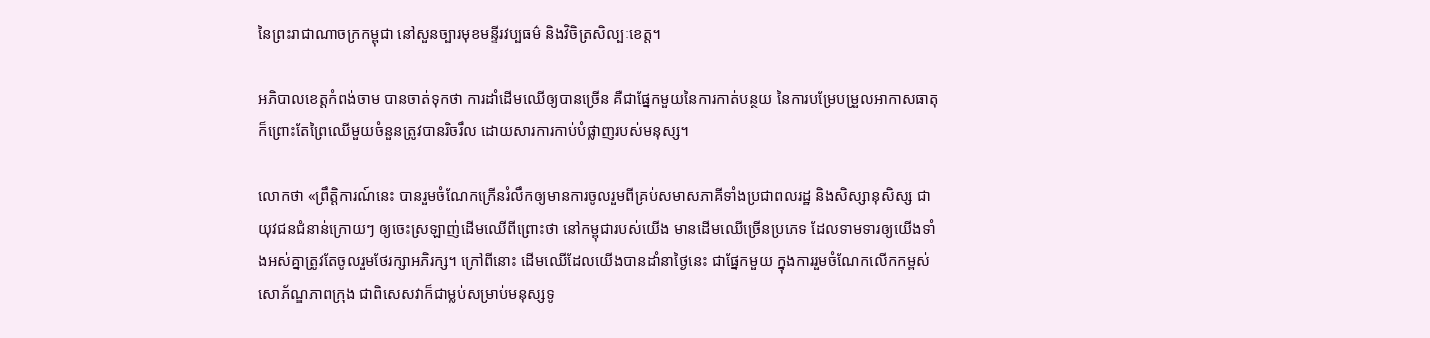នៃព្រះរាជាណាចក្រកម្ពុជា នៅសួនច្បារមុខមន្ទីរវប្បធម៌ និងវិចិត្រសិល្បៈខេត្ត។

អភិបាលខេត្ដកំពង់ចាម បានចាត់ទុកថា ការដាំដើមឈើឲ្យបានច្រើន គឺជាផ្នែកមួយនៃការកាត់បន្ថយ នៃការបម្រែបម្រួលអាកាសធាតុ ក៏ព្រោះតែព្រៃឈើមួយចំនួនត្រូវបានរិចរឹល ដោយសារការកាប់បំផ្លាញរបស់មនុស្ស។

លោកថា «ព្រឹត្តិការណ៍នេះ បានរួមចំណែកក្រើនរំលឹកឲ្យមានការចូលរួមពីគ្រប់សមាសភាគីទាំងប្រជាពលរដ្ឋ និងសិស្សានុសិស្ស ជាយុវជនជំនាន់ក្រោយៗ ឲ្យចេះស្រឡាញ់ដើមឈើពីព្រោះថា នៅកម្ពុជារបស់យើង មានដើមឈើច្រើនប្រភេទ ដែលទាមទារឲ្យយើងទាំងអស់គ្នាត្រូវតែចូលរួមថែរក្សាអភិរក្ស។ ក្រៅពីនោះ ដើមឈើដែលយើងបានដាំនាថ្ងៃនេះ ជាផ្នែកមួយ ក្នុងការរួមចំណែកលើកកម្ពស់សោភ័ណ្ឌភាពក្រុង ជាពិសេសវាក៏ជាម្លប់សម្រាប់មនុស្សទូ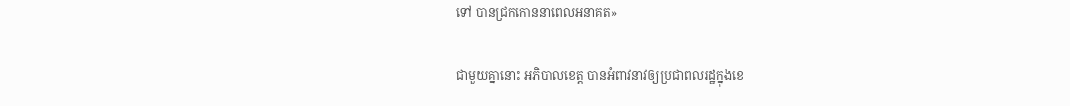ទៅ បានជ្រកកោននាពេលអនាគត»

ជាមួយគ្នានោះ អភិបាលខេត្ត បានអំពាវនាវឲ្យប្រជាពលរដ្ឋក្នុងខេ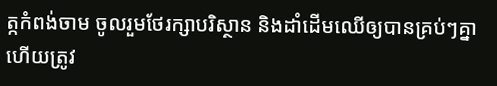ត្កកំពង់ចាម ចូលរួមថែរក្សាបរិស្ថាន និងដាំដើមឈើឲ្យបានគ្រប់ៗគ្នា ហើយត្រូវ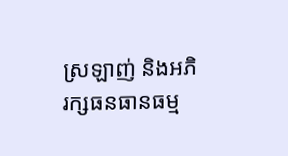ស្រឡាញ់ និងអភិរក្សធនធានធម្ម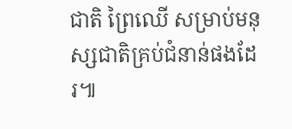ជាតិ ព្រៃឈើ សម្រាប់មនុស្សជាតិគ្រប់ជំនាន់ផងដែរ៕